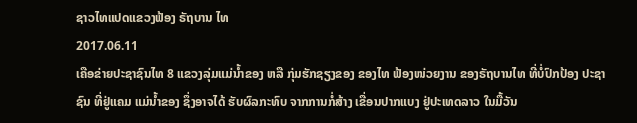ຊາວໄທແປດແຂວງຟ້ອງ ຣັຖບານ ໄທ
2017.06.11
ເຄືອຂ່າຍປະຊາຊົນໄທ 8 ແຂວງລຸ່ມແມ່ນ້ຳຂອງ ຫລື ກຸ່ມຮັກຊຽງຂອງ ຂອງໄທ ຟ້ອງໜ່ວຍງານ ຂອງຣັຖບານໄທ ທີ່ບໍ່ປົກປ້ອງ ປະຊາຊົນ ທີ່ຢູ່ແຄມ ແມ່ນ້ຳຂອງ ຊຶ່ງອາຈໄດ້ ຮັບຜົລກະທົບ ຈາກການກໍ່ສ້າງ ເຂື່ອນປາກແບງ ຢູ່ປະເທດລາວ ໃນມື້ວັນ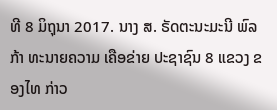ທີ 8 ມິຖຸນາ 2017. ນາງ ສ. ຣັດຕະນະມະນີ ພົລກ້າ ທະນາຍຄວາມ ເຄືອຂ່າຍ ປະຊາຊົນ 8 ແຂວງ ຂອງໄທ ກ່າວ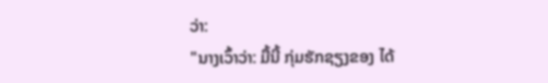ວ່າ:
"ນາງເວົ້າວ່າ: ມື້ນີ້ ກຸ່ມຮັກຊຽງຂອງ ໄດ້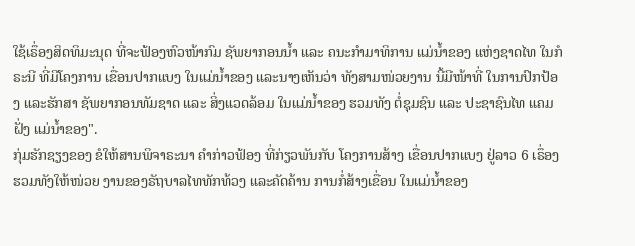ໃຊ້ເຣຶ່ອງສິດທິມະນຸດ ທີ່ຈະຟ້ອງຫົວໜ້າກົມ ຊັພຍາກອນນ້ຳ ແລະ ຄນະກຳມາທິການ ແມ່ນ້ຳຂອງ ແຫ່ງຊາດໄທ ໃນກໍຣະນີ ທີ່ມີໂຄງການ ເຂື່ອນປາກແບງ ໃນແມ່ນ້ຳຂອງ ແລະນາງເຫັນວ່າ ທັງສາມໜ່ວຍງານ ນີ້ມີໜ້າທີ່ ໃນການປົກປ້ອງ ແລະຮັກສາ ຊັພຍາກອນທັມຊາດ ແລະ ສິ່ງແວດລ້ອມ ໃນແມ່ນ້ຳຂອງ ຮວມທັງ ຕໍ່ຊຸມຊົນ ແລະ ປະຊາຊົນໄທ ແຄມຝັ່ງ ແມ່ນ້ຳຂອງ".
ກຸ່ມຮັກຊຽງຂອງ ຂໍໃຫ້ສານພິຈາຣະນາ ຄໍາກ່າວຟ້ອງ ທີ່ກ່ຽວພັນກັບ ໂຄງການສ້າງ ເຂື່ອນປາກແບງ ຢູ່ລາວ 6 ເຣຶ່ອງ ຮວມທັງໃຫ້ໜ່ວຍ ງານຂອງຣັຖບາລໄທທັກທ້ວງ ແລະຄັດຄ້ານ ການກໍ່ສ້າງເຂື່ອນ ໃນແມ່ນໍ້າຂອງ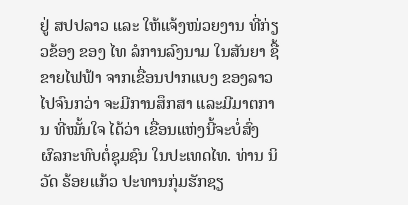ຢູ່ ສປປລາວ ແລະ ໃຫ້ແຈ້ງໜ່ວຍງານ ທີ່ກ່ຽວຂ້ອງ ຂອງ ໄທ ລໍການລົງນາມ ໃນສັນຍາ ຊື້ຂາຍໄຟຟ້າ ຈາກເຂື່ອນປາກແບງ ຂອງລາວ ໄປຈົນກວ່າ ຈະມີການສຶກສາ ແລະມີມາຕການ ທີ່ໝັ້ນໃຈ ໄດ້ວ່າ ເຂື່ອນແຫ່ງນີ້ຈະບໍ່ສົ່ງ ຜົລກະທົບຕໍ່ຊຸມຊົນ ໃນປະເທດໄທ. ທ່ານ ນິວັດ ຣ້ອຍແກ້ວ ປະທານກຸ່ມຮັກຊຽ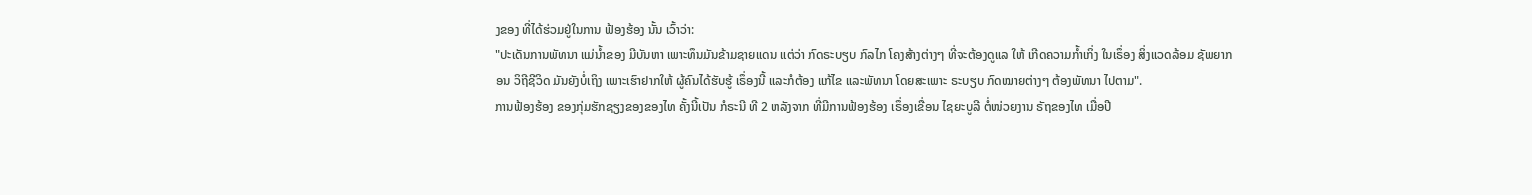ງຂອງ ທີ່ໄດ້ຮ່ວມຢູ່ໃນການ ຟ້ອງຮ້ອງ ນັ້ນ ເວົ້າວ່າ:
"ປະເດັນການພັທນາ ແມ່ນໍ້າຂອງ ມີບັນຫາ ເພາະທຶນມັນຂ້າມຊາຍແດນ ແຕ່ວ່າ ກົດຣະບຽບ ກົລໄກ ໂຄງສ້າງຕ່າງໆ ທີ່ຈະຕ້ອງດູແລ ໃຫ້ ເກີດຄວາມກໍ້າເກິ່ງ ໃນເຣຶ່ອງ ສິ່ງແວດລ້ອມ ຊັພຍາກອນ ວິຖີຊີວິດ ມັນຍັງບໍ່ເຖິງ ເພາະເຮົາຢາກໃຫ້ ຜູ້ຄົນໄດ້ຮັບຮູ້ ເຣຶ່ອງນີ້ ແລະກໍຕ້ອງ ແກ້ໄຂ ແລະພັທນາ ໂດຍສະເພາະ ຣະບຽບ ກົດໝາຍຕ່າງໆ ຕ້ອງພັທນາ ໄປຕາມ".
ການຟ້ອງຮ້ອງ ຂອງກຸ່ມຮັກຊຽງຂອງຂອງໄທ ຄັ້ງນີ້ເປັນ ກໍຣະນີ ທີ 2 ຫລັງຈາກ ທີ່ມີການຟ້ອງຮ້ອງ ເຣຶ່ອງເຂື່ອນ ໄຊຍະບູລີ ຕໍ່ໜ່ວຍງານ ຣັຖຂອງໄທ ເມື່ອປີ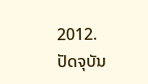2012.
ປັດຈຸບັນ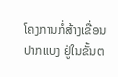ໂຄງການກໍ່ສ້າງເຂື່ອນປາກແບງ ຢູ່ໃນຂັ້ນຕ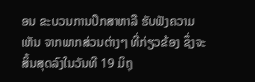ອນ ຂະບວນການປຶກສາຫາລື ຮັບຟັງຄວາມເຫັນ ຈາກພາກສ່ວນຕ່າງໆ ທີ່ກ່ຽວຂ້ອງ ຊຶ່ງຈະສິ້ນສຸດລົງໃນວັນທີ 19 ມິຖຸ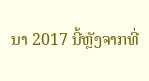ນາ 2017 ນີ້ຫຼັງຈາກທີ່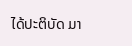ໄດ້ປະຕິບັດ ມາ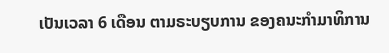ເປັນເວລາ 6 ເດືອນ ຕາມຣະບຽບການ ຂອງຄນະກໍາມາທິການ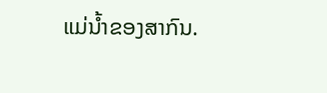ແມ່ນໍ້າຂອງສາກົນ.